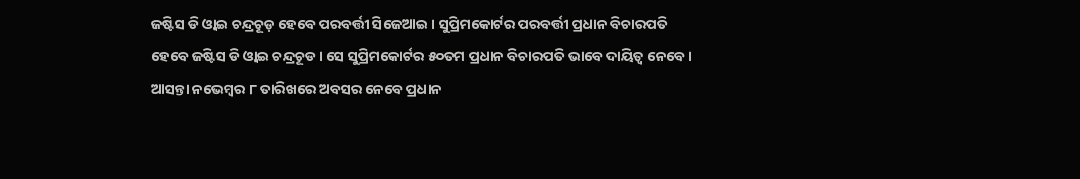ଜଷ୍ଟିସ ଡି ଓ୍ବାଇ ଚନ୍ଦ୍ରଚୂଡ଼ ହେବେ ପରବର୍ତ୍ତୀ ସିଜେଆଇ । ସୁପ୍ରିମକୋର୍ଟର ପରବର୍ତ୍ତୀ ପ୍ରଧାନ ବିଚାରପତି ହେବେ ଜଷ୍ଟିସ ଡି ଓ୍ବାଇ ଚନ୍ଦ୍ରଚୂଡ । ସେ ସୁପ୍ରିମକୋର୍ଟର ୫୦ତମ ପ୍ରଧାନ ବିଚାରପତି ଭାବେ ଦାୟିତ୍ବ ନେବେ । ଆସନ୍ତା ନଭେମ୍ବର ୮ ତାରିଖରେ ଅବସର ନେବେ ପ୍ରଧାନ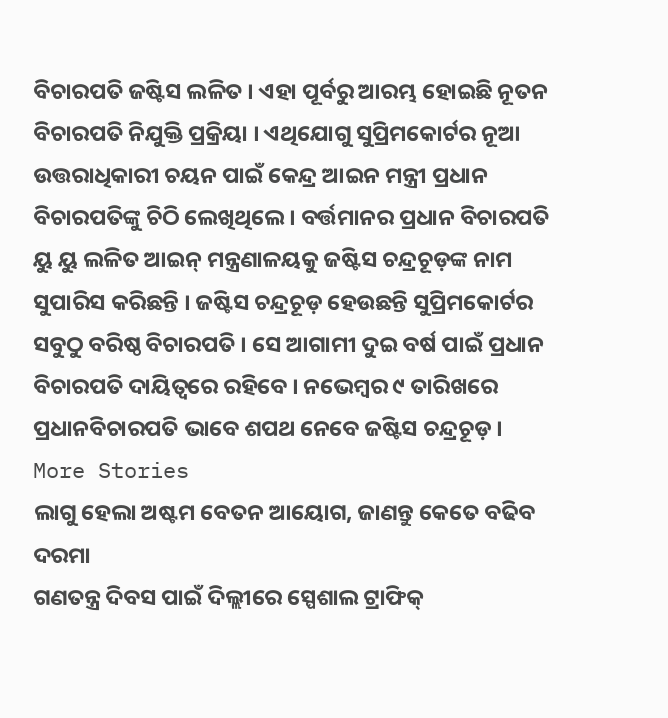ବିଚାରପତି ଜଷ୍ଟିସ ଲଳିତ । ଏହା ପୂର୍ବରୁ ଆରମ୍ଭ ହୋଇଛି ନୂତନ ବିଚାରପତି ନିଯୁକ୍ତି ପ୍ରକ୍ରିୟା । ଏଥିଯୋଗୁ ସୁପ୍ରିମକୋର୍ଟର ନୂଆ ଉତ୍ତରାଧିକାରୀ ଚୟନ ପାଇଁ କେନ୍ଦ୍ର ଆଇନ ମନ୍ତ୍ରୀ ପ୍ରଧାନ ବିଚାରପତିଙ୍କୁ ଚିଠି ଲେଖିଥିଲେ । ବର୍ତ୍ତମାନର ପ୍ରଧାନ ବିଚାରପତି ୟୁ ୟୁ ଲଳିତ ଆଇନ୍ ମନ୍ତ୍ରଣାଳୟକୁ ଜଷ୍ଟିସ ଚନ୍ଦ୍ରଚୂଡ଼ଙ୍କ ନାମ ସୁପାରିସ କରିଛନ୍ତି । ଜଷ୍ଟିସ ଚନ୍ଦ୍ରଚୂଡ଼ ହେଉଛନ୍ତି ସୁପ୍ରିମକୋର୍ଟର ସବୁଠୁ ବରିଷ୍ଠ ବିଚାରପତି । ସେ ଆଗାମୀ ଦୁଇ ବର୍ଷ ପାଇଁ ପ୍ରଧାନ ବିଚାରପତି ଦାୟିତ୍ବରେ ରହିବେ । ନଭେମ୍ବର ୯ ତାରିଖରେ ପ୍ରଧାନବିଚାରପତି ଭାବେ ଶପଥ ନେବେ ଜଷ୍ଟିସ ଚନ୍ଦ୍ରଚୂଡ଼ ।
More Stories
ଲାଗୁ ହେଲା ଅଷ୍ଟମ ବେତନ ଆୟୋଗ, ଜାଣନ୍ତୁ କେତେ ବଢିବ ଦରମା
ଗଣତନ୍ତ୍ର ଦିବସ ପାଇଁ ଦିଲ୍ଲୀରେ ସ୍ପେଶାଲ ଟ୍ରାଫିକ୍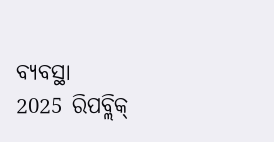ବ୍ୟବସ୍ଥା
2025 ରିପବ୍ଲିକ୍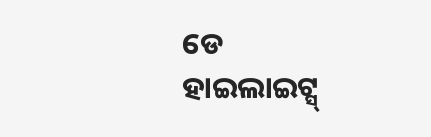ଡେ ହାଇଲାଇଟ୍ସ୍